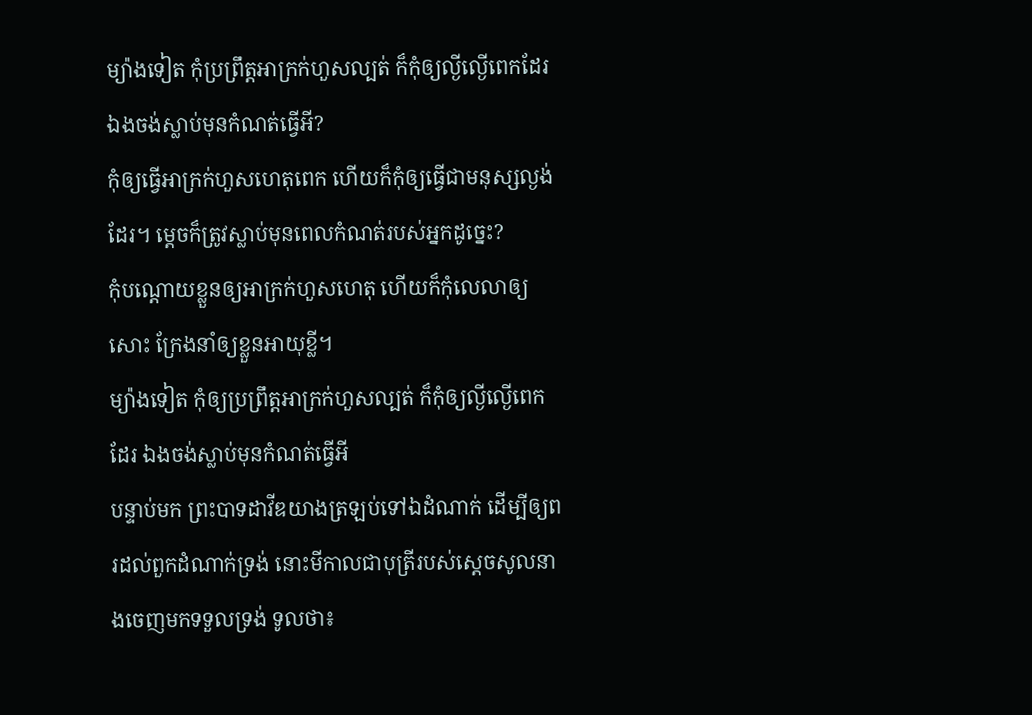ម្យ៉ាងទៀត កុំប្រព្រឹត្តអាក្រក់ហួសល្បត់ ក៏កុំឲ្យល្ងីល្ងើពេកដែរ ឯងចង់ស្លាប់មុនកំណត់ធ្វើអី?
កុំឲ្យធ្វើអាក្រក់ហួសហេតុពេក ហើយក៏កុំឲ្យធ្វើជាមនុស្សល្ងង់ដែរ។ ម្ដេចក៏ត្រូវស្លាប់មុនពេលកំណត់របស់អ្នកដូច្នេះ?
កុំបណ្ដោយខ្លួនឲ្យអាក្រក់ហួសហេតុ ហើយក៏កុំលេលាឲ្យសោះ ក្រែងនាំឲ្យខ្លួនអាយុខ្លី។
ម្យ៉ាងទៀត កុំឲ្យប្រព្រឹត្តអាក្រក់ហួសល្បត់ ក៏កុំឲ្យល្ងីល្ងើពេកដែរ ឯងចង់ស្លាប់មុនកំណត់ធ្វើអី
បន្ទាប់មក ព្រះបាទដាវីឌយាងត្រឡប់ទៅឯដំណាក់ ដើម្បីឲ្យពរដល់ពួកដំណាក់ទ្រង់ នោះមីកាលជាបុត្រីរបស់ស្ដេចសូលនាងចេញមកទទួលទ្រង់ ទូលថា៖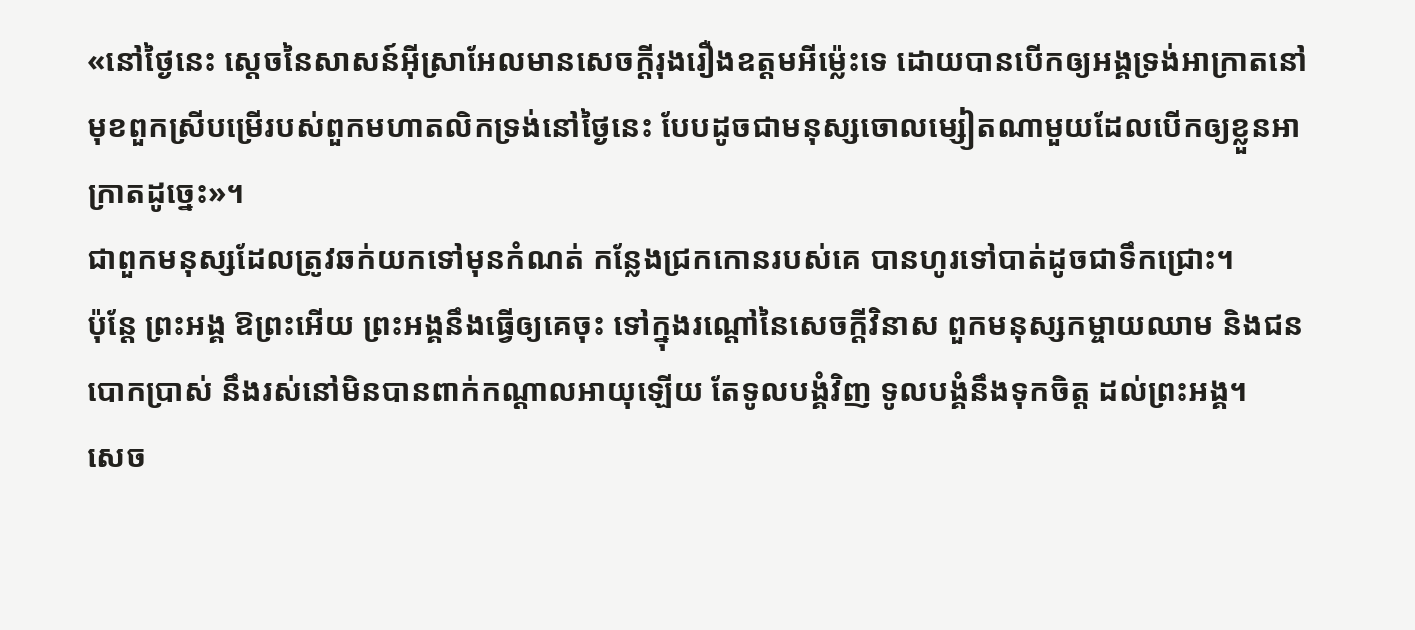«នៅថ្ងៃនេះ ស្តេចនៃសាសន៍អ៊ីស្រាអែលមានសេចក្ដីរុងរឿងឧត្តមអីម៉្លេះទេ ដោយបានបើកឲ្យអង្គទ្រង់អាក្រាតនៅមុខពួកស្រីបម្រើរបស់ពួកមហាតលិកទ្រង់នៅថ្ងៃនេះ បែបដូចជាមនុស្សចោលម្សៀតណាមួយដែលបើកឲ្យខ្លួនអាក្រាតដូច្នេះ»។
ជាពួកមនុស្សដែលត្រូវឆក់យកទៅមុនកំណត់ កន្លែងជ្រកកោនរបស់គេ បានហូរទៅបាត់ដូចជាទឹកជ្រោះ។
ប៉ុន្តែ ព្រះអង្គ ឱព្រះអើយ ព្រះអង្គនឹងធ្វើឲ្យគេចុះ ទៅក្នុងរណ្តៅនៃសេចក្ដីវិនាស ពួកមនុស្សកម្ចាយឈាម និងជនបោកប្រាស់ នឹងរស់នៅមិនបានពាក់កណ្ដាលអាយុឡើយ តែទូលបង្គំវិញ ទូលបង្គំនឹងទុកចិត្ត ដល់ព្រះអង្គ។
សេច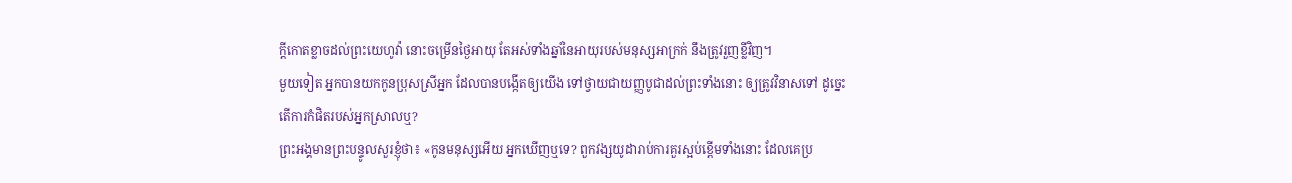ក្ដីកោតខ្លាចដល់ព្រះយេហូវ៉ា នោះចម្រើនថ្ងៃអាយុ តែអស់ទាំងឆ្នាំនៃអាយុរបស់មនុស្សអាក្រក់ នឹងត្រូវរួញខ្លីវិញ។
មួយទៀត អ្នកបានយកកូនប្រុសស្រីអ្នក ដែលបានបង្កើតឲ្យយើង ទៅថ្វាយជាយញ្ញបូជាដល់ព្រះទាំងនោះ ឲ្យត្រូវវិនាសទៅ ដូច្នេះ តើការកំផិតរបស់អ្នកស្រាលឬ?
ព្រះអង្គមានព្រះបន្ទូលសួរខ្ញុំថា៖ «កូនមនុស្សអើយ អ្នកឃើញឬទេ? ពួកវង្សយូដារាប់ការគួរស្អប់ខ្ពើមទាំងនោះ ដែលគេប្រ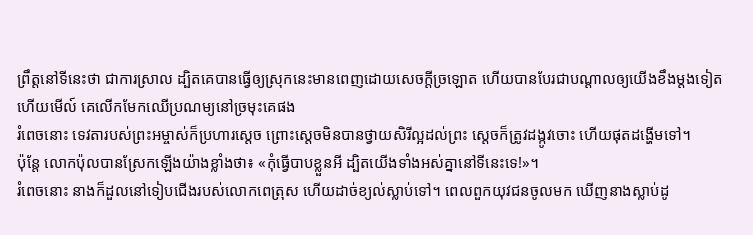ព្រឹត្តនៅទីនេះថា ជាការស្រាល ដ្បិតគេបានធ្វើឲ្យស្រុកនេះមានពេញដោយសេចក្ដីច្រឡោត ហើយបានបែរជាបណ្ដាលឲ្យយើងខឹងម្តងទៀត ហើយមើល៍ គេលើកមែកឈើប្រណម្យនៅច្រមុះគេផង
រំពេចនោះ ទេវតារបស់ព្រះអម្ចាស់ក៏ប្រហារស្តេច ព្រោះស្តេចមិនបានថ្វាយសិរីល្អដល់ព្រះ ស្ដេចក៏ត្រូវដង្កូវចោះ ហើយផុតដង្ហើមទៅ។
ប៉ុន្តែ លោកប៉ុលបានស្រែកឡើងយ៉ាងខ្លាំងថា៖ «កុំធ្វើបាបខ្លួនអី ដ្បិតយើងទាំងអស់គ្នានៅទីនេះទេ!»។
រំពេចនោះ នាងក៏ដួលនៅទៀបជើងរបស់លោកពេត្រុស ហើយដាច់ខ្យល់ស្លាប់ទៅ។ ពេលពួកយុវជនចូលមក ឃើញនាងស្លាប់ដូ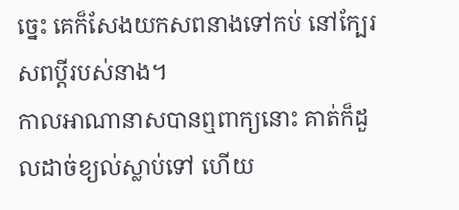ច្នេះ គេក៏សែងយកសពនាងទៅកប់ នៅក្បែរសពប្តីរបស់នាង។
កាលអាណានាសបានឮពាក្យនោះ គាត់ក៏ដួលដាច់ខ្យល់ស្លាប់ទៅ ហើយ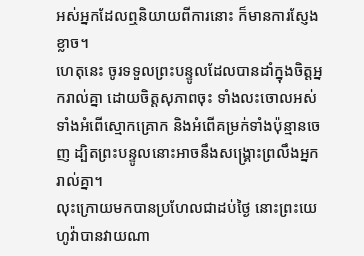អស់អ្នកដែលឮនិយាយពីការនោះ ក៏មានការស្ញែងខ្លាច។
ហេតុនេះ ចូរទទួលព្រះបន្ទូលដែលបានដាំក្នុងចិត្តអ្នករាល់គ្នា ដោយចិត្តសុភាពចុះ ទាំងលះចោលអស់ទាំងអំពើស្មោកគ្រោក និងអំពើគម្រក់ទាំងប៉ុន្មានចេញ ដ្បិតព្រះបន្ទូលនោះអាចនឹងសង្គ្រោះព្រលឹងអ្នករាល់គ្នា។
លុះក្រោយមកបានប្រហែលជាដប់ថ្ងៃ នោះព្រះយេហូវ៉ាបានវាយណា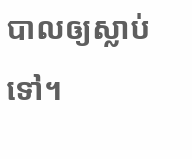បាលឲ្យស្លាប់ទៅ។